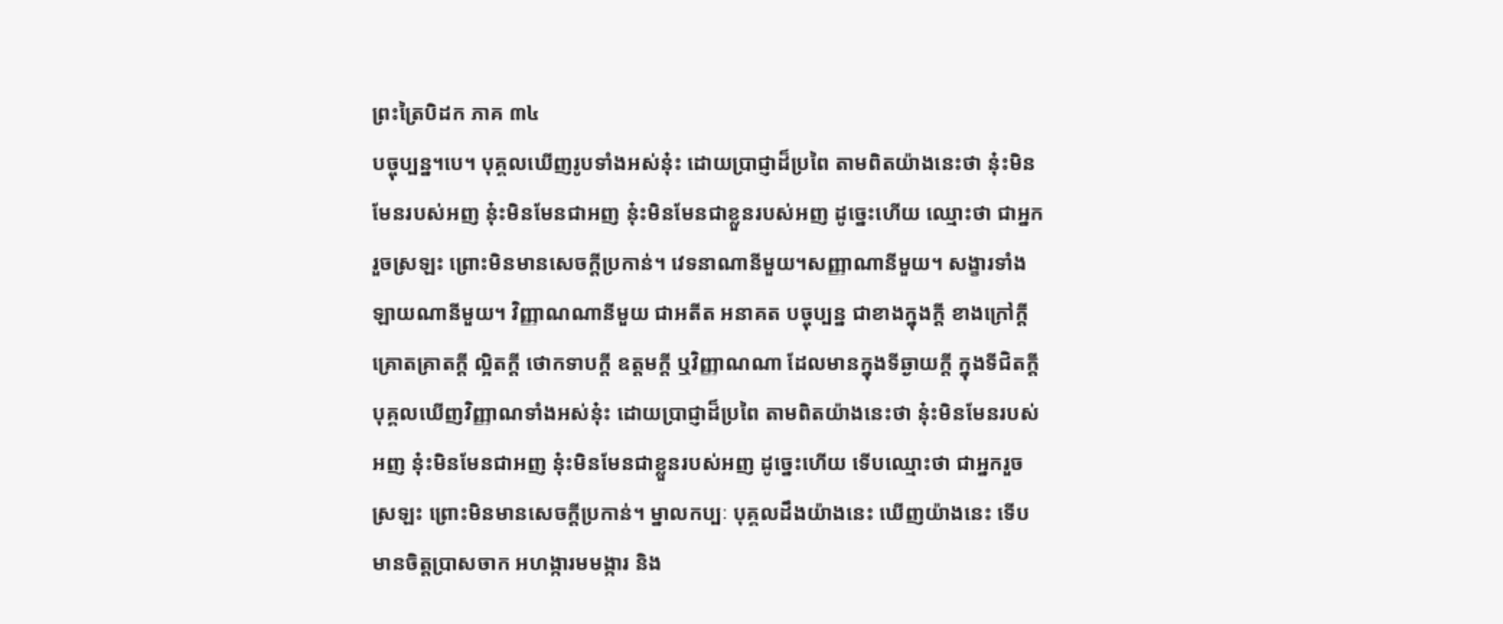ព្រះត្រៃបិដក ភាគ ៣៤
បច្ចុប្បន្ន។បេ។ បុគ្គលឃើញរូបទាំងអស់នុ៎ះ ដោយប្រាជ្ញាដ៏ប្រពៃ តាមពិតយ៉ាងនេះថា នុ៎ះមិនមែនរបស់អញ នុ៎ះមិនមែនជាអញ នុ៎ះមិនមែនជាខ្លួនរបស់អញ ដូច្នេះហើយ ឈ្មោះថា ជាអ្នករួចស្រឡះ ព្រោះមិនមានសេចក្តីប្រកាន់។ វេទនាណានីមួយ។សញ្ញាណានីមួយ។ សង្ខារទាំងឡាយណានីមួយ។ វិញ្ញាណណានីមួយ ជាអតីត អនាគត បច្ចុប្បន្ន ជាខាងក្នុងក្តី ខាងក្រៅក្តី គ្រោតគ្រាតក្តី ល្អិតក្តី ថោកទាបក្តី ឧត្តមក្តី ឬវិញ្ញាណណា ដែលមានក្នុងទីឆ្ងាយក្តី ក្នុងទីជិតក្តី បុគ្គលឃើញវិញ្ញាណទាំងអស់នុ៎ះ ដោយប្រាជ្ញាដ៏ប្រពៃ តាមពិតយ៉ាងនេះថា នុ៎ះមិនមែនរបស់អញ នុ៎ះមិនមែនជាអញ នុ៎ះមិនមែនជាខ្លួនរបស់អញ ដូច្នេះហើយ ទើបឈ្មោះថា ជាអ្នករួចស្រឡះ ព្រោះមិនមានសេចក្តីប្រកាន់។ ម្នាលកប្បៈ បុគ្គលដឹងយ៉ាងនេះ ឃើញយ៉ាងនេះ ទើបមានចិត្តប្រាសចាក អហង្ការមមង្ការ និង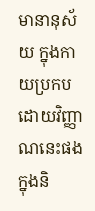មានានុស័យ ក្នុងកាយប្រកបដោយវិញ្ញាណនេះផង ក្នុងនិ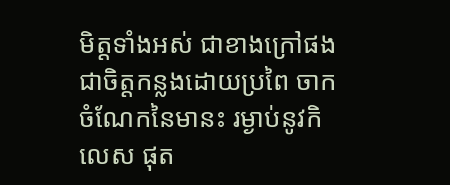មិត្តទាំងអស់ ជាខាងក្រៅផង ជាចិត្តកន្លងដោយប្រពៃ ចាកចំណែកនៃមានះ រម្ងាប់នូវកិលេស ផុត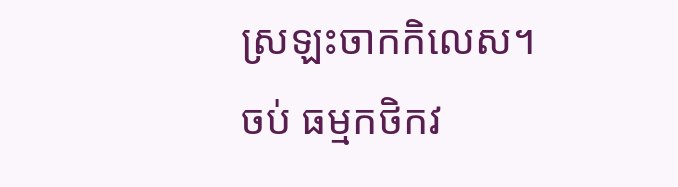ស្រឡះចាកកិលេស។
ចប់ ធម្មកថិកវ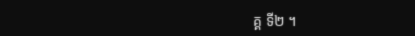គ្គ ទី២ ។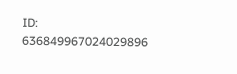ID: 636849967024029896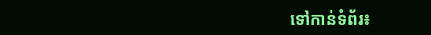ទៅកាន់ទំព័រ៖